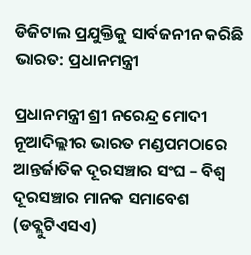ଡିଜିଟାଲ ପ୍ରଯୁକ୍ତିକୁ ସାର୍ବଜନୀନ କରିଛି ଭାରତ: ପ୍ରଧାନମନ୍ତ୍ରୀ

ପ୍ରଧାନମନ୍ତ୍ରୀ ଶ୍ରୀ ନରେନ୍ଦ୍ର ମୋଦୀ ନୂଆଦିଲ୍ଲୀର ଭାରତ ମଣ୍ଡପମଠାରେ ଆନ୍ତର୍ଜାତିକ ଦୂରସଞ୍ଚାର ସଂଘ – ବିଶ୍ୱ ଦୂରସଞ୍ଚାର ମାନକ ସମାବେଶ (ଡବ୍ଲୁଟିଏସଏ)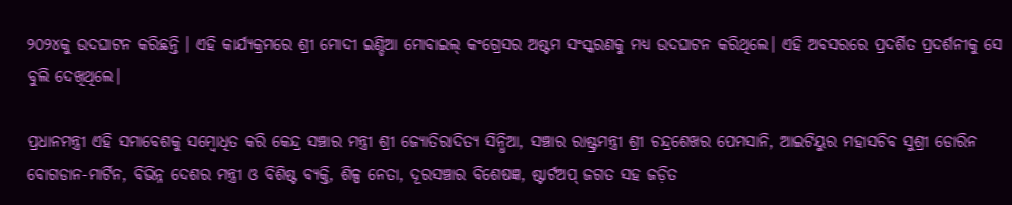୨୦୨୪କୁ ଉଦଘାଟନ କରିଛନ୍ତି । ଏହି କାର୍ଯ୍ୟକ୍ରମରେ ଶ୍ରୀ ମୋଦୀ ଇଣ୍ଡିଆ ମୋବାଇଲ୍ କଂଗ୍ରେସର ଅଷ୍ଟମ ସଂସ୍କରଣକୁ ମଧ୍ୟ ଉଦଘାଟନ କରିଥିଲେ। ଏହି ଅବସରରେ ପ୍ରଦର୍ଶିତ ପ୍ରଦର୍ଶନୀକୁ ସେ ବୁଲି ଦେଖିଥିଲେ।

ପ୍ରଧାନମନ୍ତ୍ରୀ ଏହି ସମାବେଶକୁ ସମ୍ବୋଧିତ କରି କେନ୍ଦ୍ର ସଞ୍ଚାର ମନ୍ତ୍ରୀ ଶ୍ରୀ ଜ୍ୟୋତିରାଦିତ୍ୟ ସିନ୍ଧିଆ, ସଞ୍ଚାର ରାଷ୍ଟ୍ରମନ୍ତ୍ରୀ ଶ୍ରୀ ଚନ୍ଦ୍ରଶେଖର ପେମସାନି, ଆଇଟିୟୁର ମହାସଚିବ ସୁଶ୍ରୀ ଡୋରିନ ବୋଗଡାନ-ମାର୍ଟିନ, ବିଭିନ୍ନ ଦେଶର ମନ୍ତ୍ରୀ ଓ ବିଶିଷ୍ଟ ବ୍ୟକ୍ତି, ଶିଳ୍ପ ନେତା, ଦୂରସଞ୍ଚାର ବିଶେଷଜ୍ଞ, ଷ୍ଟାର୍ଟଅପ୍ ଜଗତ ସହ ଜଡ଼ିତ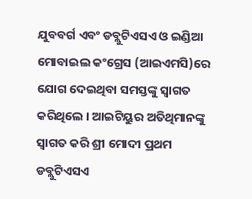ଯୁବବର୍ଗ ଏବଂ ଡବ୍ଲୁଟିଏସଏ ଓ ଇଣ୍ଡିଆ ମୋବାଇଲ କଂଗ୍ରେସ (ଆଇଏମସି)ରେ ଯୋଗ ଦେଇଥିବା ସମସ୍ତଙ୍କୁ ସ୍ୱାଗତ କରିଥିଲେ । ଆଇଟିୟୁର ଅତିଥିମାନଙ୍କୁ ସ୍ୱାଗତ କରି ଶ୍ରୀ ମୋଦୀ ପ୍ରଥମ ଡବ୍ଲୁଟିଏସଏ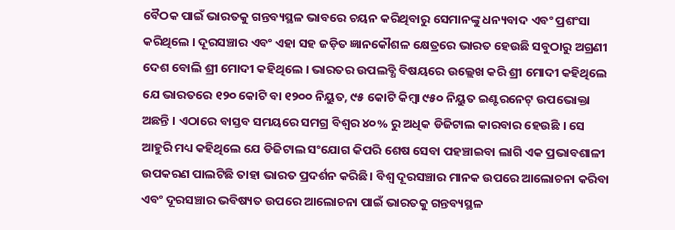ବୈଠକ ପାଇଁ ଭାରତକୁ ଗନ୍ତବ୍ୟସ୍ଥଳ ଭାବରେ ଚୟନ କରିଥିବାରୁ ସେମାନଙ୍କୁ ଧନ୍ୟବାଦ ଏବଂ ପ୍ରଶଂସା କରିଥିଲେ । ଦୂରସଞ୍ଚାର ଏବଂ ଏହା ସହ ଜଡ଼ିତ ଜ୍ଞାନକୌଶଳ କ୍ଷେତ୍ରରେ ଭାରତ ହେଉଛି ସବୁଠାରୁ ଅଗ୍ରଣୀ ଦେଶ ବୋଲି ଶ୍ରୀ ମୋଦୀ କହିଥିଲେ । ଭାରତର ଉପଲବ୍ଧି ବିଷୟରେ ଉଲ୍ଲେଖ କରି ଶ୍ରୀ ମୋଦୀ କହିଥିଲେ ଯେ ଭାରତରେ ୧୨୦ କୋଟି ବା ୧୨୦୦ ନିୟୁତ, ୯୫ କୋଟି କିମ୍ବା ୯୫୦ ନିୟୁତ ଇଣ୍ଟରନେଟ୍ ଉପଭୋକ୍ତା ଅଛନ୍ତି । ଏଠାରେ ବାସ୍ତବ ସମୟରେ ସମଗ୍ର ବିଶ୍ୱର ୪୦% ରୁ ଅଧିକ ଡିଜିଟାଲ କାରବାର ହେଉଛି । ସେ ଆହୁରି ମଧ୍ୟ କହିଥିଲେ ଯେ ଡିଜିଟାଲ ସଂଯୋଗ କିପରି ଶେଷ ସେବା ପହଞ୍ଚାଇବା ଲାଗି ଏକ ପ୍ରଭାବଶାଳୀ ଉପକରଣ ପାଲଟିଛି ତାହା ଭାରତ ପ୍ରଦର୍ଶନ କରିଛି। ବିଶ୍ୱ ଦୂରସଞ୍ଚାର ମାନକ ଉପରେ ଆଲୋଚନା କରିବା ଏବଂ ଦୂରସଞ୍ଚାର ଭବିଷ୍ୟତ ଉପରେ ଆଲୋଚନା ପାଇଁ ଭାରତକୁ ଗନ୍ତବ୍ୟସ୍ଥଳ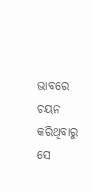ଭାବରେ ଚୟନ କରିଥିବାରୁ ସେ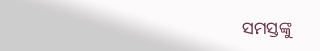ସମସ୍ତଙ୍କୁ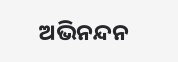ଅଭିନନ୍ଦନ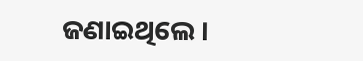ଜଣାଇଥିଲେ ।